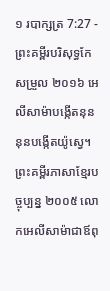១ របាក្សត្រ 7:27 - ព្រះគម្ពីរបរិសុទ្ធកែសម្រួល ២០១៦ អេលីសាម៉ាបង្កើតនុន នុនបង្កើតយ៉ូស្វេ។ ព្រះគម្ពីរភាសាខ្មែរបច្ចុប្បន្ន ២០០៥ លោកអេលីសាម៉ាជាឪពុ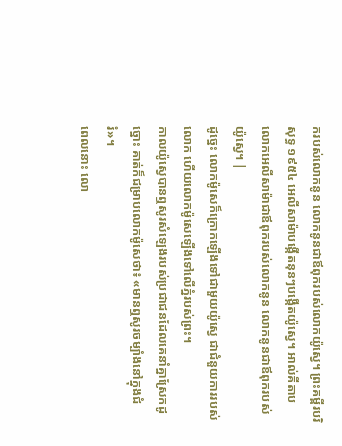ករបស់លោកនូន លោកនូនជាឪពុករបស់លោកយ៉ូស្វេ។ ព្រះគម្ពីរបរិសុទ្ធ ១៩៥៤ អេលីសាម៉ាបង្កើតនុនៗបង្កើតយ៉ូស្វេ។ អាល់គីតាប លោកអេលីសាម៉ាជាឪពុករបស់លោកនូន លោកនូនជាឪពុករបស់យ៉ូស្វេ។ |
ដូច្នេះ លោកម៉ូសេក៏ក្រោកឡើងទៅជាមួយយ៉ូស្វេ ជាជំនួយការរបស់លោក ហើយលោកម៉ូសេឡើងទៅលើភ្នំរបស់ព្រះ។
កាលយ៉ូស្វេបានឮសូរសំឡេងរបស់ប្រជាជនដែលគេនាំគ្នាស្រែកដូច្នោះ គាត់ក៏ជម្រាបលោកម៉ូសេថា៖ «មានឮសូរចម្បាំងនៅក្នុងជំរំ»។
ពេលនោះ លោ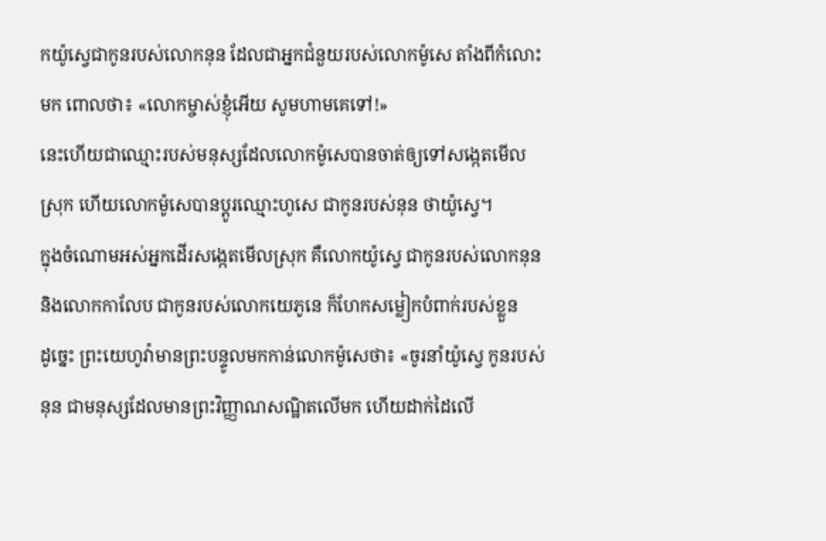កយ៉ូស្វេជាកូនរបស់លោកនុន ដែលជាអ្នកជំនួយរបស់លោកម៉ូសេ តាំងពីកំលោះមក ពោលថា៖ «លោកម្ចាស់ខ្ញុំអើយ សូមហាមគេទៅ!»
នេះហើយជាឈ្មោះរបស់មនុស្សដែលលោកម៉ូសេបានចាត់ឲ្យទៅសង្កេតមើលស្រុក ហើយលោកម៉ូសេបានប្ដូរឈ្មោះហូសេ ជាកូនរបស់នុន ថាយ៉ូស្វេ។
ក្នុងចំណោមអស់អ្នកដើរសង្កេតមើលស្រុក គឺលោកយ៉ូស្វេ ជាកូនរបស់លោកនុន និងលោកកាលែប ជាកូនរបស់លោកយេភូនេ ក៏ហែកសម្លៀកបំពាក់របស់ខ្លួន
ដូច្នេះ ព្រះយេហូវ៉ាមានព្រះបន្ទូលមកកាន់លោកម៉ូសេថា៖ «ចូរនាំយ៉ូស្វេ កូនរបស់នុន ជាមនុស្សដែលមានព្រះវិញ្ញាណសណ្ឋិតលើមក ហើយដាក់ដៃលើ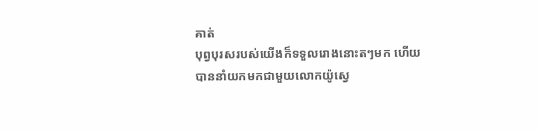គាត់
បុព្វបុរសរបស់យើងក៏ទទួលរោងនោះតៗមក ហើយបាននាំយកមកជាមួយលោកយ៉ូស្វេ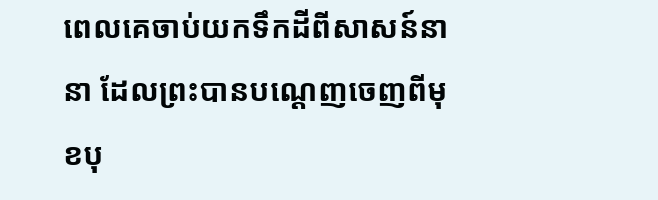ពេលគេចាប់យកទឹកដីពីសាសន៍នានា ដែលព្រះបានបណ្តេញចេញពីមុខបុ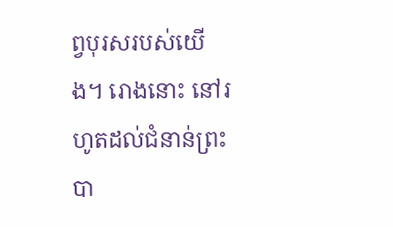ព្វបុរសរបស់យើង។ រោងនោះ នៅរហូតដល់ជំនាន់ព្រះបា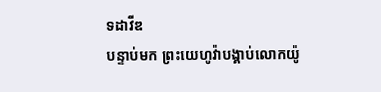ទដាវីឌ
បន្ទាប់មក ព្រះយេហូវ៉ាបង្គាប់លោកយ៉ូ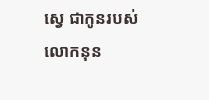ស្វេ ជាកូនរបស់លោកនុន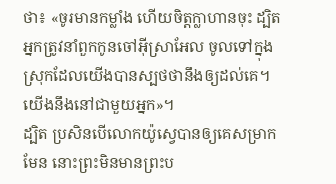ថា៖ «ចូរមានកម្លាំង ហើយចិត្តក្លាហានចុះ ដ្បិតអ្នកត្រូវនាំពួកកូនចៅអ៊ីស្រាអែល ចូលទៅក្នុងស្រុកដែលយើងបានស្បថថានឹងឲ្យដល់គេ។ យើងនឹងនៅជាមួយអ្នក»។
ដ្បិត ប្រសិនបើលោកយ៉ូស្វេបានឲ្យគេសម្រាកមែន នោះព្រះមិនមានព្រះប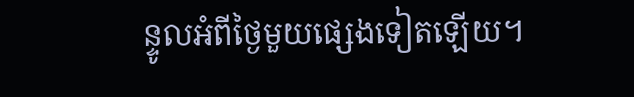ន្ទូលអំពីថ្ងៃមួយផ្សេងទៀតឡើយ។